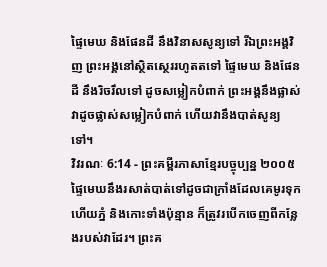ផ្ទៃមេឃ និងផែនដី នឹងវិនាសសូន្យទៅ រីឯព្រះអង្គវិញ ព្រះអង្គនៅស្ថិតស្ថេររហូតតទៅ ផ្ទៃមេឃ និងផែនដី នឹងរិចរឹលទៅ ដូចសម្លៀកបំពាក់ ព្រះអង្គនឹងផ្លាស់វាដូចផ្លាស់សម្លៀកបំពាក់ ហើយវានឹងបាត់សូន្យទៅ។
វិវរណៈ 6:14 - ព្រះគម្ពីរភាសាខ្មែរបច្ចុប្បន្ន ២០០៥ ផ្ទៃមេឃនឹងរសាត់បាត់ទៅដូចជាក្រាំងដែលគេមូរទុក ហើយភ្នំ និងកោះទាំងប៉ុន្មាន ក៏ត្រូវរបើកចេញពីកន្លែងរបស់វាដែរ។ ព្រះគ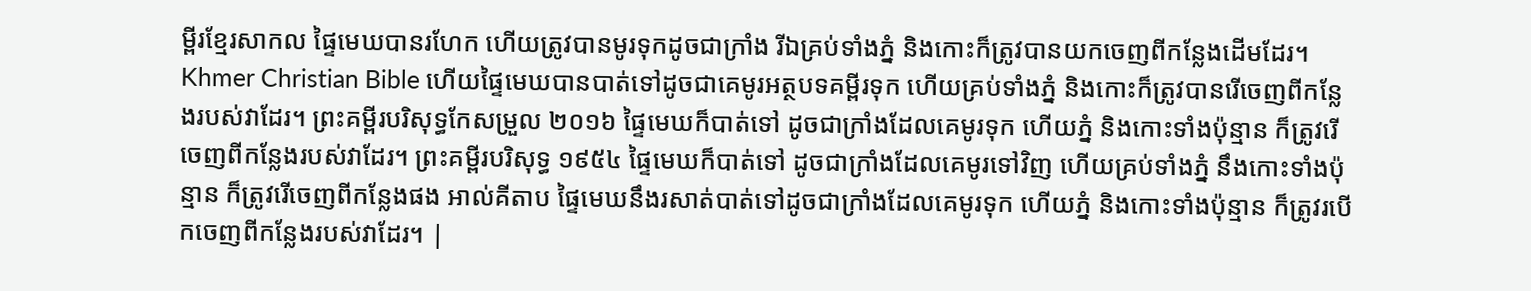ម្ពីរខ្មែរសាកល ផ្ទៃមេឃបានរហែក ហើយត្រូវបានមូរទុកដូចជាក្រាំង រីឯគ្រប់ទាំងភ្នំ និងកោះក៏ត្រូវបានយកចេញពីកន្លែងដើមដែរ។ Khmer Christian Bible ហើយផ្ទៃមេឃបានបាត់ទៅដូចជាគេមូរអត្ថបទគម្ពីរទុក ហើយគ្រប់ទាំងភ្នំ និងកោះក៏ត្រូវបានរើចេញពីកន្លែងរបស់វាដែរ។ ព្រះគម្ពីរបរិសុទ្ធកែសម្រួល ២០១៦ ផ្ទៃមេឃក៏បាត់ទៅ ដូចជាក្រាំងដែលគេមូរទុក ហើយភ្នំ និងកោះទាំងប៉ុន្មាន ក៏ត្រូវរើចេញពីកន្លែងរបស់វាដែរ។ ព្រះគម្ពីរបរិសុទ្ធ ១៩៥៤ ផ្ទៃមេឃក៏បាត់ទៅ ដូចជាក្រាំងដែលគេមូរទៅវិញ ហើយគ្រប់ទាំងភ្នំ នឹងកោះទាំងប៉ុន្មាន ក៏ត្រូវរើចេញពីកន្លែងផង អាល់គីតាប ផ្ទៃមេឃនឹងរសាត់បាត់ទៅដូចជាក្រាំងដែលគេមូរទុក ហើយភ្នំ និងកោះទាំងប៉ុន្មាន ក៏ត្រូវរបើកចេញពីកន្លែងរបស់វាដែរ។ |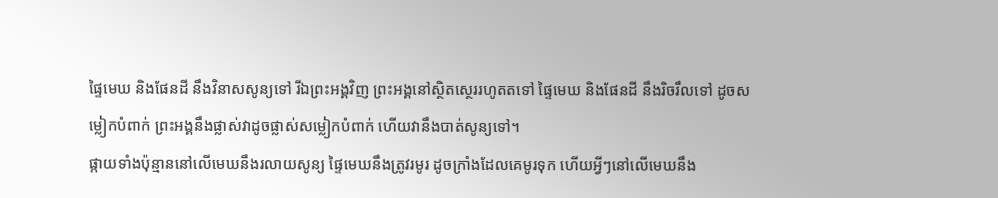ផ្ទៃមេឃ និងផែនដី នឹងវិនាសសូន្យទៅ រីឯព្រះអង្គវិញ ព្រះអង្គនៅស្ថិតស្ថេររហូតតទៅ ផ្ទៃមេឃ និងផែនដី នឹងរិចរឹលទៅ ដូចសម្លៀកបំពាក់ ព្រះអង្គនឹងផ្លាស់វាដូចផ្លាស់សម្លៀកបំពាក់ ហើយវានឹងបាត់សូន្យទៅ។
ផ្កាយទាំងប៉ុន្មាននៅលើមេឃនឹងរលាយសូន្យ ផ្ទៃមេឃនឹងត្រូវរមូរ ដូចក្រាំងដែលគេមូរទុក ហើយអ្វីៗនៅលើមេឃនឹង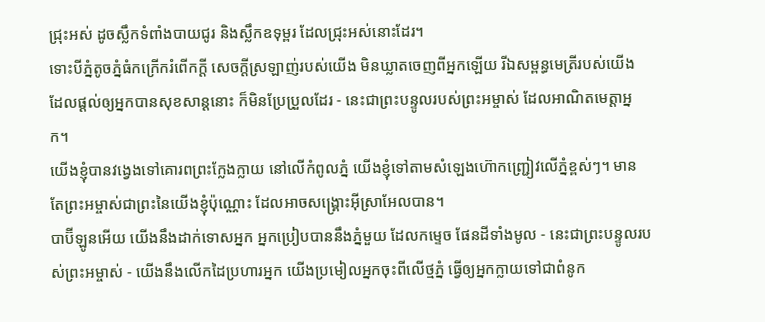ជ្រុះអស់ ដូចស្លឹកទំពាំងបាយជូរ និងស្លឹកឧទុម្ពរ ដែលជ្រុះអស់នោះដែរ។
ទោះបីភ្នំតូចភ្នំធំកក្រើករំពើកក្ដី សេចក្ដីស្រឡាញ់របស់យើង មិនឃ្លាតចេញពីអ្នកឡើយ រីឯសម្ពន្ធមេត្រីរបស់យើង ដែលផ្ដល់ឲ្យអ្នកបានសុខសាន្តនោះ ក៏មិនប្រែប្រួលដែរ - នេះជាព្រះបន្ទូលរបស់ព្រះអម្ចាស់ ដែលអាណិតមេត្តាអ្នក។
យើងខ្ញុំបានវង្វេងទៅគោរពព្រះក្លែងក្លាយ នៅលើកំពូលភ្នំ យើងខ្ញុំទៅតាមសំឡេងហ៊ោកញ្ជ្រៀវលើភ្នំខ្ពស់ៗ។ មានតែព្រះអម្ចាស់ជាព្រះនៃយើងខ្ញុំប៉ុណ្ណោះ ដែលអាចសង្គ្រោះអ៊ីស្រាអែលបាន។
បាប៊ីឡូនអើយ យើងនឹងដាក់ទោសអ្នក អ្នកប្រៀបបាននឹងភ្នំមួយ ដែលកម្ទេច ផែនដីទាំងមូល - នេះជាព្រះបន្ទូលរបស់ព្រះអម្ចាស់ - យើងនឹងលើកដៃប្រហារអ្នក យើងប្រមៀលអ្នកចុះពីលើថ្មភ្នំ ធ្វើឲ្យអ្នកក្លាយទៅជាពំនូក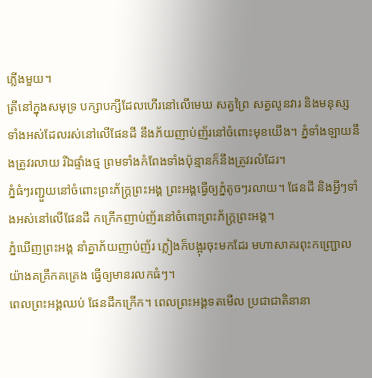ភ្លើងមួយ។
ត្រីនៅក្នុងសមុទ្រ បក្សាបក្សីដែលហើរនៅលើមេឃ សត្វព្រៃ សត្វលូនវារ និងមនុស្សទាំងអស់ដែលរស់នៅលើផែនដី នឹងភ័យញាប់ញ័រនៅចំពោះមុខយើង។ ភ្នំទាំងឡាយនឹងត្រូវរលាយ រីឯផ្ទាំងថ្ម ព្រមទាំងកំពែងទាំងប៉ុន្មានក៏នឹងត្រូវរលំដែរ។
ភ្នំធំៗរញ្ជួយនៅចំពោះព្រះភ័ក្ត្រព្រះអង្គ ព្រះអង្គធ្វើឲ្យភ្នំតូចៗរលាយ។ ផែនដី និងអ្វីៗទាំងអស់នៅលើផែនដី កក្រើកញាប់ញ័រនៅចំពោះព្រះភ័ក្ត្រព្រះអង្គ។
ភ្នំឃើញព្រះអង្គ នាំគ្នាភ័យញាប់ញ័រ ភ្លៀងក៏បង្អុរចុះមកដែរ មហាសាគរពុះកញ្ជ្រោលយ៉ាងគគ្រឹកគគ្រេង ធ្វើឲ្យមានរលកធំៗ។
ពេលព្រះអង្គឈប់ ផែនដីកក្រើក។ ពេលព្រះអង្គទតមើល ប្រជាជាតិនានា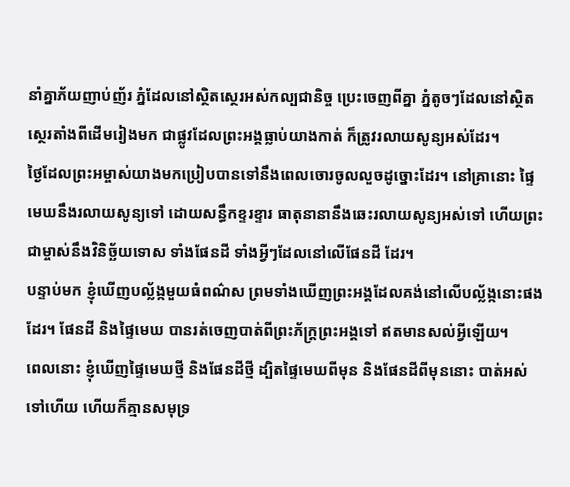នាំគ្នាភ័យញាប់ញ័រ ភ្នំដែលនៅស្ថិតស្ថេរអស់កល្បជានិច្ច ប្រេះចេញពីគ្នា ភ្នំតូចៗដែលនៅស្ថិតស្ថេរតាំងពីដើមរៀងមក ជាផ្លូវដែលព្រះអង្គធ្លាប់យាងកាត់ ក៏ត្រូវរលាយសូន្យអស់ដែរ។
ថ្ងៃដែលព្រះអម្ចាស់យាងមកប្រៀបបានទៅនឹងពេលចោរចូលលួចដូច្នោះដែរ។ នៅគ្រានោះ ផ្ទៃមេឃនឹងរលាយសូន្យទៅ ដោយសន្ធឹកខ្ទរខ្ទារ ធាតុនានានឹងឆេះរលាយសូន្យអស់ទៅ ហើយព្រះជាម្ចាស់នឹងវិនិច្ឆ័យទោស ទាំងផែនដី ទាំងអ្វីៗដែលនៅលើផែនដី ដែរ។
បន្ទាប់មក ខ្ញុំឃើញបល្ល័ង្កមួយធំពណ៌ស ព្រមទាំងឃើញព្រះអង្គដែលគង់នៅលើបល្ល័ង្កនោះផងដែរ។ ផែនដី និងផ្ទៃមេឃ បានរត់ចេញបាត់ពីព្រះភ័ក្ត្រព្រះអង្គទៅ ឥតមានសល់អ្វីឡើយ។
ពេលនោះ ខ្ញុំឃើញផ្ទៃមេឃថ្មី និងផែនដីថ្មី ដ្បិតផ្ទៃមេឃពីមុន និងផែនដីពីមុននោះ បាត់អស់ទៅហើយ ហើយក៏គ្មានសមុទ្រ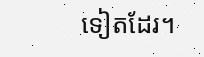ទៀតដែរ។